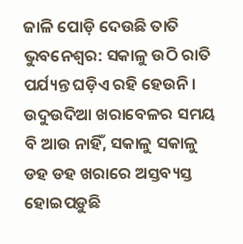ଜାଳି ପୋଡ଼ି ଦେଉଛି ତାତି
ଭୁବନେଶ୍ୱର: ସକାଳୁ ଉଠି ରାତି ପର୍ଯ୍ୟନ୍ତ ଘଡ଼ିଏ ରହି ହେଉନି । ଉଦୁଉଦିଆ ଖରାବେଳର ସମୟ ବି ଆଉ ନାହିଁ, ସକାଳୁ ସକାଳୁ ଡହ ଡହ ଖରାରେ ଅସ୍ତବ୍ୟସ୍ତ ହୋଇପଡ଼ୁଛି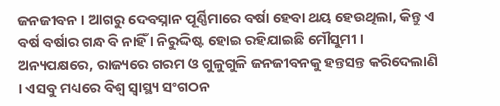ଜନଜୀବନ । ଆଗରୁ ଦେବସ୍ନାନ ପୂର୍ଣ୍ଣିମାରେ ବର୍ଷା ହେବା ଥୟ ହେଉଥିଲା, କିନ୍ତୁ ଏ ବର୍ଷ ବର୍ଷାର ଗନ୍ଧ ବି ନାହିଁ । ନିରୁଦ୍ଦିଷ୍ଟ ହୋଇ ରହିଯାଇଛି ମୌସୁମୀ । ଅନ୍ୟପକ୍ଷରେ, ରାଜ୍ୟରେ ଗରମ ଓ ଗୁଳୁଗୁଳି ଜନଜୀବନକୁ ହନ୍ତସନ୍ତ କରିଦେଲାଣି । ଏସବୁ ମଧ୍ୟରେ ବିଶ୍ୱ ସ୍ୱାସ୍ଥ୍ୟ ସଂଗଠନ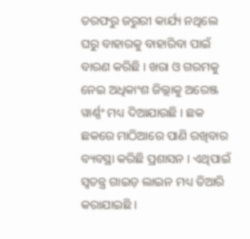ତରଫରୁ ଜରୁରୀ କାର୍ଯ୍ୟ ନଥିଲେ ଘରୁ ବାହାରକୁ ବାହାରିବା ପାଇଁ ବାରଣ କରିଛି । ଖରା ଓ ଗରମକୁ ନେଇ ଅଧିକାଂଶ ଜିଲ୍ଲାକୁ ଅରେଞ୍ଜ ୱାର୍ଣ୍ଣଂ ମଧ୍ୟ ଦିଆଯାଉଛି । ଛକ ଛକରେ ମାଠିଆରେ ପାଣି ରଖିବାର ବ୍ୟବସ୍ଥା କରିଛି ପ୍ରଶାସନ । ଏଥିପାଇଁ ସ୍ୱତନ୍ତ୍ର ଗାଇଡ଼ ଲାଇନ ମଧ୍ୟ ତିଆରି କରାଯାଇଛି ।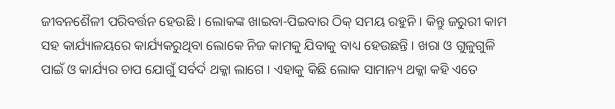ଜୀବନଶୈଳୀ ପରିବର୍ତ୍ତନ ହେଉଛି । ଲୋକଙ୍କ ଖାଇବା-ପିଇବାର ଠିକ୍ ସମୟ ରହୁନି । କିନ୍ତୁ ଜରୁରୀ କାମ ସହ କାର୍ଯ୍ୟାଳୟରେ କାର୍ଯ୍ୟକରୁଥିବା ଲୋକେ ନିଜ କାମକୁ ଯିବାକୁ ବାଧ୍ୟ ହେଉଛନ୍ତି । ଖରା ଓ ଗୁଳୁଗୁଳି ପାଇଁ ଓ କାର୍ଯ୍ୟର ଚାପ ଯୋଗୁଁ ସର୍ବର୍ଦ ଥକ୍କା ଲାଗେ । ଏହାକୁ କିଛି ଲୋକ ସାମାନ୍ୟ ଥକ୍କା କହି ଏତେ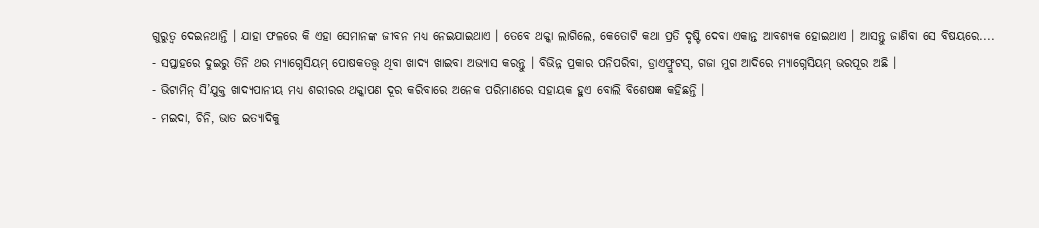ଗୁରୁତ୍ୱ ଦେଇନଥାନ୍ତି । ଯାହା ଫଳରେ କି ଏହା ସେମାନଙ୍କ ଜୀବନ ମଧ୍ୟ ନେଇଯାଇଥାଏ । ତେବେ ଥକ୍କା ଲାଗିଲେ, କେତୋଟି କଥା ପ୍ରତି ଦୃଷ୍ଟି ଦେବା ଏକାନ୍ତ ଆବଶ୍ୟକ ହୋଇଥାଏ । ଆସନ୍ତୁ ଜାଣିବା ସେ ବିଷୟରେ....
- ସପ୍ତାହରେ ଦୁଇରୁ ତିନି ଥର ମ୍ୟାଗ୍ନେସିୟମ୍ ପୋଷକତତ୍ତ୍ୱ ଥିବା ଖାଦ୍ୟ ଖାଇବା ଅଭ୍ୟାସ କରନ୍ତୁ । ବିଭିନ୍ନ ପ୍ରକାର ପନିପରିବା, ଡ୍ରାଏଫ୍ରୁଟସ୍, ଗଜା ମୁଗ ଆଦିରେ ମ୍ୟାଗ୍ନେସିୟମ୍ ଭରପୂର ଅଛି ।
- ଭିଟାମିନ୍ ସି’ଯୁକ୍ତ ଖାଦ୍ୟପାନୀୟ ମଧ୍ୟ ଶରୀରର ଥକ୍କାପଣ ଦୂର କରିବାରେ ଅନେକ ପରିମାଣରେ ସହାୟକ ହୁଏ ବୋଲି ବିଶେଷଜ୍ଞ କହିଛନ୍ତି ।
- ମଇଦା, ଚିନି, ଭାତ ଇତ୍ୟାଦିକୁ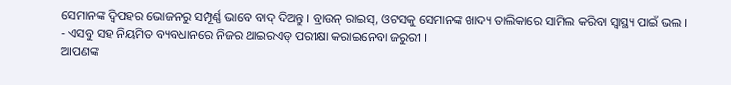ସେମାନଙ୍କ ଦ୍ୱିପହର ଭୋଜନରୁ ସମ୍ପୂର୍ଣ୍ଣ ଭାବେ ବାଦ୍ ଦିଅନ୍ତୁ । ବ୍ରାଉନ୍ ରାଇସ୍, ଓଟସକୁ ସେମାନଙ୍କ ଖାଦ୍ୟ ତାଲିକାରେ ସାମିଲ କରିବା ସ୍ୱାସ୍ଥ୍ୟ ପାଇଁ ଭଲ ।
- ଏସବୁ ସହ ନିୟମିତ ବ୍ୟବଧାନରେ ନିଜର ଥାଇରଏଡ୍ ପରୀକ୍ଷା କରାଇନେବା ଜରୁରୀ ।
ଆପଣଙ୍କ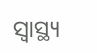ସ୍ୱାସ୍ଥ୍ୟ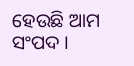ହେଉଛି ଆମ ସଂପଦ ।